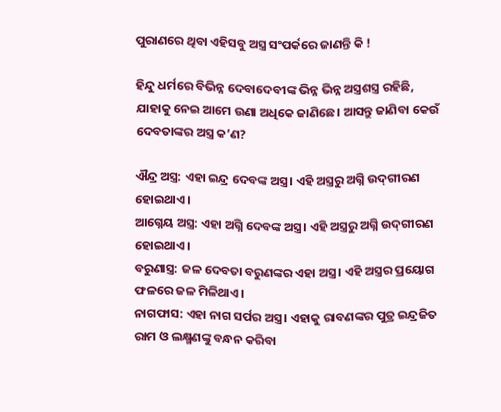ପୁରାଣରେ ଥିବା ଏହିସବୁ ଅସ୍ତ୍ର ସଂପର୍କରେ ଜାଣନ୍ତି କି !

ହିନ୍ଦୁ ଧର୍ମରେ ବିଭିନ୍ନ ଦେବାଦେବୀଙ୍କ ଭିନ୍ନ ଭିନ୍ନ ଅସ୍ତ୍ରଶସ୍ତ୍ର ରହିଛି, ଯାହାକୁ ନେଇ ଆମେ ଉଣା ଅଧିକେ ଜାଣିଛେ। ଆସନ୍ତୁ ଜାଣିବା କେଉଁ ଦେବତାଙ୍କର ଅସ୍ତ୍ର କ’ଣ?

ଐନ୍ଦ୍ର ଅସ୍ତ୍ର: ଏହା ଇନ୍ଦ୍ର ଦେବଙ୍କ ଅସ୍ତ୍ର। ଏହି ଅସ୍ତ୍ରରୁ ଅଗ୍ନି ଉଦ୍‌ଗୀରଣ ହୋଇଥାଏ।
ଆଗ୍ନେୟ ଅସ୍ତ୍ର: ଏହା ଅଗ୍ନି ଦେବଙ୍କ ଅସ୍ତ୍ର। ଏହି ଅସ୍ତ୍ରରୁ ଅଗ୍ନି ଉଦ୍‌ଗୀରଣ ହୋଇଥାଏ।
ବରୁଣାସ୍ତ୍ର: ଜଳ ଦେବତା ବରୁଣଙ୍କର ଏହା ଅସ୍ତ୍ର। ଏହି ଅସ୍ତ୍ରର ପ୍ରୟୋଗ ଫଳରେ ଜଳ ମିଳିଥାଏ।
ନାଗଫାସ: ଏହା ନାଗ ସର୍ପର ଅସ୍ତ୍ର। ଏହାକୁ ରାବଣଙ୍କର ପୁତ୍ର ଇନ୍ଦ୍ରଜିତ ରାମ ଓ ଲକ୍ଷ୍ମଣଙ୍କୁ ବନ୍ଧନ କରିବା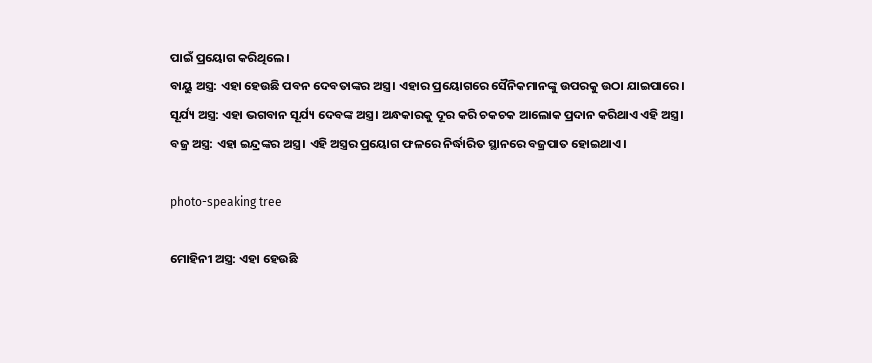ପାଇଁ ପ୍ରୟୋଗ କରିଥିଲେ।
ବାୟୁ ଅସ୍ତ୍ର: ଏହା ହେଉଛି ପବନ ଦେବତାଙ୍କର ଅସ୍ତ୍ର। ଏହାର ପ୍ରୟୋଗରେ ସୈନିକମାନଙ୍କୁ ଉପରକୁ ଉଠା ଯାଇପାରେ।
ସୂର୍ଯ୍ୟ ଅସ୍ତ୍ର: ଏହା ଭଗବାନ ସୂର୍ଯ୍ୟ ଦେବଙ୍କ ଅସ୍ତ୍ର। ଅନ୍ଧକାରକୁ ଦୂର କରି ଚକଚକ ଆଲୋକ ପ୍ରଦାନ କରିଥାଏ ଏହି ଅସ୍ତ୍ର।
ବଜ୍ର ଅସ୍ତ୍ର: ଏହା ଇନ୍ଦ୍ରଙ୍କର ଅସ୍ତ୍ର। ଏହି ଅସ୍ତ୍ରର ପ୍ରୟୋଗ ଫଳରେ ନିର୍ଦ୍ଧାରିତ ସ୍ଥାନରେ ବଜ୍ରପାତ ହୋଇଥାଏ।

photo-speaking tree

ମୋହିନୀ ଅସ୍ତ୍ର: ଏହା ହେଉଛି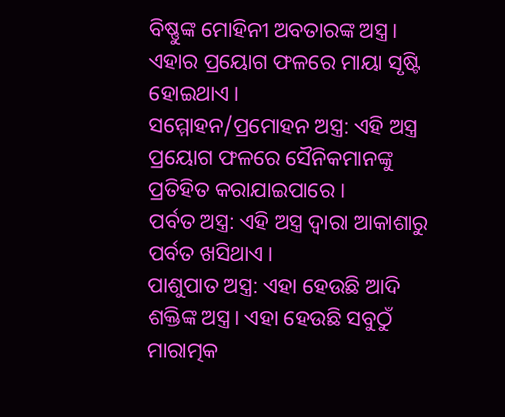ବିଷ୍ଣୁଙ୍କ ମୋହିନୀ ଅବତାରଙ୍କ ଅସ୍ତ୍ର। ଏହାର ପ୍ରୟୋଗ ଫଳରେ ମାୟା ସୃଷ୍ଟି ହୋଇଥାଏ।
ସମ୍ମୋହନ/ପ୍ରମୋହନ ଅସ୍ତ୍ର: ଏହି ଅସ୍ତ୍ର ପ୍ରୟୋଗ ଫଳରେ ସୈନିକମାନଙ୍କୁ ପ୍ରତିହିତ କରାଯାଇପାରେ ।
ପର୍ବତ ଅସ୍ତ୍ର: ଏହି ଅସ୍ତ୍ର ଦ୍ୱାରା ଆକାଶାରୁ ପର୍ବତ ଖସିଥାଏ।
ପାଶୁପାତ ଅସ୍ତ୍ର: ଏହା ହେଉଛି ଆଦି ଶକ୍ତିଙ୍କ ଅସ୍ତ୍ର। ଏହା ହେଉଛି ସବୁଠୁଁ ମାରାତ୍ମକ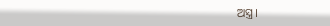ଅସ୍ତ୍ର।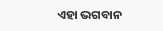ଏହା ଭଗବାନ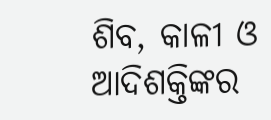ଶିବ, କାଳୀ ଓ ଆଦିଶକ୍ତିଙ୍କର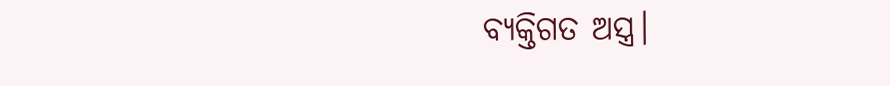ବ୍ୟକ୍ତିଗତ ଅସ୍ତ୍ର।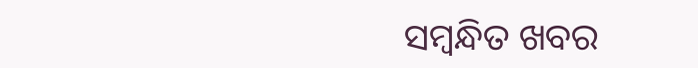ସମ୍ବନ୍ଧିତ ଖବର